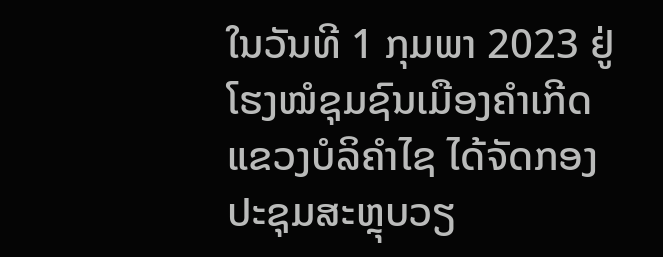ໃນວັນທີ 1 ກຸມພາ 2023 ຢູ່ໂຮງໝໍຊຸມຊົນເມືອງຄໍາເກີດ ແຂວງບໍລິຄຳໄຊ ໄດ້ຈັດກອງປະຊຸມສະຫຼຸບວຽ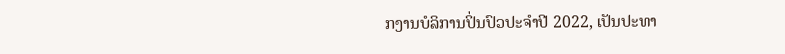ກງານບໍລິການປິ່ນປົວປະຈຳປີ 2022, ເປັນປະທາ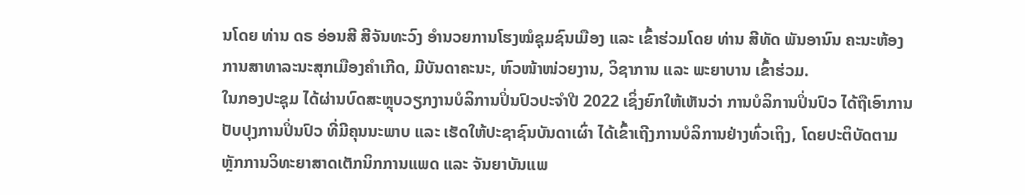ນໂດຍ ທ່ານ ດຣ ອ່ອນສີ ສີຈັນທະວົງ ອຳນວຍການໂຮງໝໍຊຸມຊົນເມືອງ ແລະ ເຂົ້າຮ່ວມໂດຍ ທ່ານ ສີທັດ ພັນອານົນ ຄະນະຫ້ອງການສາທາລະນະສຸກເມືອງຄໍາເກີດ, ມີບັນດາຄະນະ, ຫົວໜ້າໜ່ວຍງານ, ວິຊາການ ແລະ ພະຍາບານ ເຂົ້າຮ່ວມ.
ໃນກອງປະຊຸມ ໄດ້ຜ່ານບົດສະຫຼຸບວຽກງານບໍລິການປິ່ນປົວປະຈຳປີ 2022 ເຊິ່ງຍົກໃຫ້ເຫັນວ່າ ການບໍລິການປິ່ນປົວ ໄດ້ຖືເອົາການປັບປຸງການປິ່ນປົວ ທີ່ມີຄຸນນະພາບ ແລະ ເຮັດໃຫ້ປະຊາຊົນບັນດາເຜົ່າ ໄດ້ເຂົ້າເຖີງການບໍລິການຢ່າງທົ່ວເຖິງ, ໂດຍປະຕິບັດຕາມຫຼັກການວິທະຍາສາດເຕັກນິກການແພດ ແລະ ຈັນຍາບັນແພ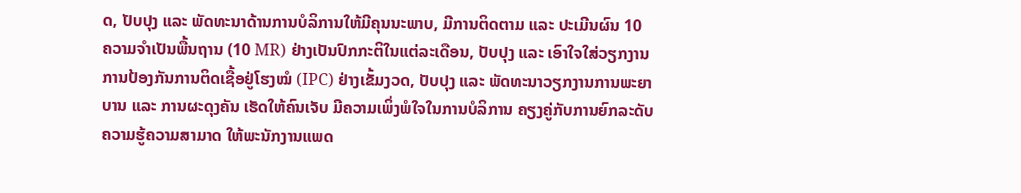ດ, ປັບປຸງ ແລະ ພັດທະນາດ້ານການບໍລິການໃຫ້ມີຄຸນນະພາບ, ມີການຕິດຕາມ ແລະ ປະເມີນຜົນ 10 ຄວາມຈໍາເປັນພື້ນຖານ (10 MR) ຢ່າງເປັນປົກກະຕິໃນແຕ່ລະເດືອນ, ປັບປຸງ ແລະ ເອົາໃຈໃສ່ວຽກງານການປ້ອງກັນການຕິດເຊື້ອຢູ່ໂຮງໝໍ (IPC) ຢ່າງເຂັ້ມງວດ, ປັບປຸງ ແລະ ພັດທະນາວຽກງານການພະຍາບານ ແລະ ການຜະດຸງຄັນ ເຮັດໃຫ້ຄົນເຈັບ ມີຄວາມເພິ່ງພໍໃຈໃນການບໍລິການ ຄຽງຄູ່ກັບການຍົກລະດັບຄວາມຮູ້ຄວາມສາມາດ ໃຫ້ພະນັກງານແພດ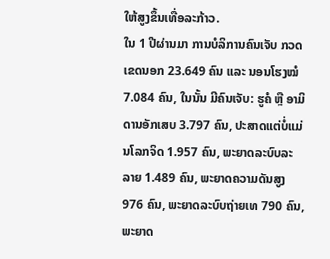ໃຫ້ສູງຂຶ້ນເທື່ອລະກ້າວ.
ໃນ 1 ປີຜ່ານມາ ການບໍລິການຄົນເຈັບ ກວດເຂດນອກ 23.649 ຄົນ ແລະ ນອນໂຮງໝໍ 7.084 ຄົນ, ໃນນັ້ນ ມີຄົນເຈັບ: ຮູຄໍ ຫືຼ ອາມິດານອັກເສບ 3.797 ຄົນ, ປະສາດແຕ່ບໍ່ແມ່ນໂລກຈິດ 1.957 ຄົນ, ພະຍາດລະບົບລະລາຍ 1.489 ຄົນ, ພະຍາດຄວາມດັນສູງ 976 ຄົນ, ພະຍາດລະບົບຖ່າຍເທ 790 ຄົນ, ພະຍາດ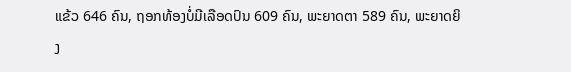ແຂ້ວ 646 ຄົນ, ຖອກທ້ອງບໍ່ມີເລືອດປົນ 609 ຄົນ, ພະຍາດຕາ 589 ຄົນ, ພະຍາດຍິງ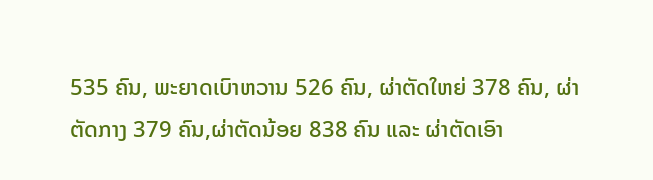535 ຄົນ, ພະຍາດເບົາຫວານ 526 ຄົນ, ຜ່າຕັດໃຫຍ່ 378 ຄົນ, ຜ່າຕັດກາງ 379 ຄົນ,ຜ່າຕັດນ້ອຍ 838 ຄົນ ແລະ ຜ່າຕັດເອົາ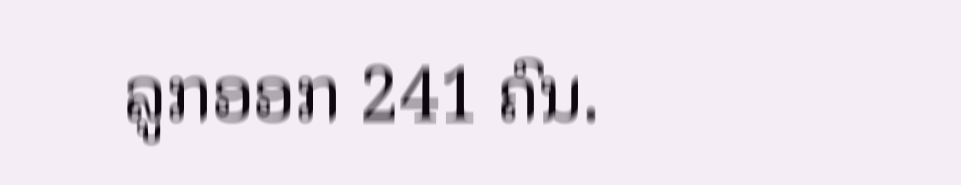ລູກອອກ 241 ຄົນ.